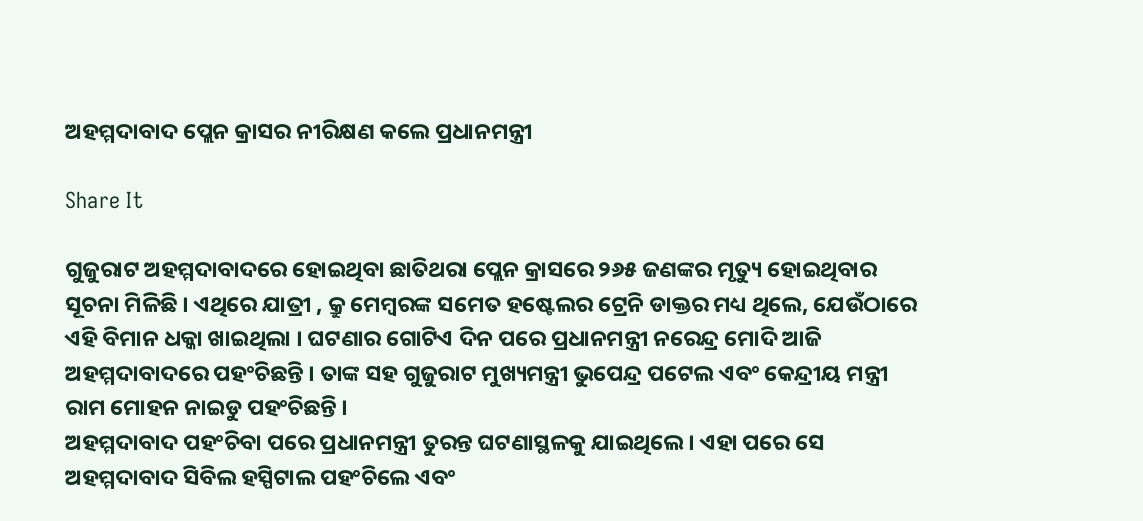ଅହମ୍ମଦାବାଦ ପ୍ଲେନ କ୍ରାସର ନୀରିକ୍ଷଣ କଲେ ପ୍ରଧାନମନ୍ତ୍ରୀ

Share It

ଗୁଜୁରାଟ ଅହମ୍ମଦାବାଦରେ ହୋଇଥିବା ଛାତିଥରା ପ୍ଲେନ କ୍ରାସରେ ୨୬୫ ଜଣଙ୍କର ମୃତ୍ୟୁ ହୋଇଥିବାର ସୂଚନା ମିଳିଛି । ଏଥିରେ ଯାତ୍ରୀ , କ୍ରୁ ମେମ୍ବରଙ୍କ ସମେତ ହଷ୍ଟେଲର ଟ୍ରେନି ଡାକ୍ତର ମଧ୍ୟ ଥିଲେ, ଯେଉଁଠାରେ ଏହି ବିମାନ ଧକ୍କା ଖାଇଥିଲା । ଘଟଣାର ଗୋଟିଏ ଦିନ ପରେ ପ୍ରଧାନମନ୍ତ୍ରୀ ନରେନ୍ଦ୍ର ମୋଦି ଆଜି ଅହମ୍ମଦାବାଦରେ ପହଂଚିଛନ୍ତି । ତାଙ୍କ ସହ ଗୁଜୁରାଟ ମୁଖ୍ୟମନ୍ତ୍ରୀ ଭୁପେନ୍ଦ୍ର ପଟେଲ ଏବଂ କେନ୍ଦ୍ରୀୟ ମନ୍ତ୍ରୀ ରାମ ମୋହନ ନାଇଡୁ ପହଂଚିଛନ୍ତି ।
ଅହମ୍ମଦାବାଦ ପହଂଚିବା ପରେ ପ୍ରଧାନମନ୍ତ୍ରୀ ତୁରନ୍ତ ଘଟଣାସ୍ଥଳକୁ ଯାଇଥିଲେ । ଏହା ପରେ ସେ ଅହମ୍ମଦାବାଦ ସିବିଲ ହସ୍ପିଟାଲ ପହଂଚିଲେ ଏବଂ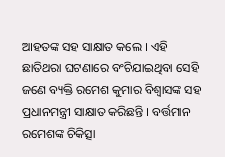ଆହତଙ୍କ ସହ ସାକ୍ଷାତ କଲେ । ଏହି ଛାତିଥରା ଘଟଣାରେ ବଂଚିଯାଇଥିବା ସେହି ଜଣେ ବ୍ୟକ୍ତି ରମେଶ କୁମାର ବିଶ୍ୱାସଙ୍କ ସହ ପ୍ରଧାନମନ୍ତ୍ରୀ ସାକ୍ଷାତ କରିଛନ୍ତି । ବର୍ତ୍ତମାନ ରମେଶଙ୍କ ଚିକିତ୍ସା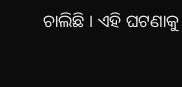ଚାଲିଛି । ଏହି ଘଟଣାକୁ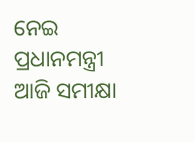ନେଇ ପ୍ରଧାନମନ୍ତ୍ରୀ ଆଜି ସମୀକ୍ଷା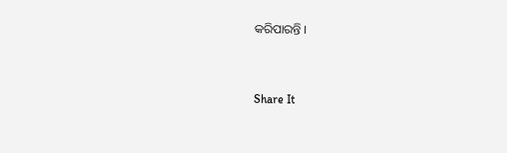କରିପାରନ୍ତି ।


Share It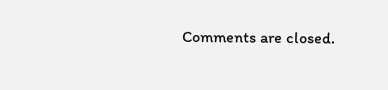Comments are closed.